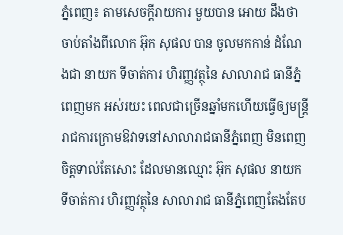ភ្នំពេញ៖ តាមសេចក្តីរាយការ មួយបាន អោយ ដឹងថា ចាប់តាំងពីលោក អ៊ុក សុផល បាន ចូលមកកាន់ ដំណែងជា នាយក ទីចាត់ការ ហិរញ្ញវត្ថុនៃ សាលារាជ ធានីភ្នំពេញមក អស់រយះ ពេលជាច្រើនឆ្នាំមកហើយធ្វើឲ្យមន្ត្រីរាជការក្រោមឱវាទនៅសាលារាជធានីភ្នំពេញ មិនពេញចិត្តទាល់តែសោះ ដែលមានឈ្មោះ អ៊ុក សុផល នាយក ទីចាត់ការ ហិរញ្ញវត្ថុនៃ សាលារាជ ធានីភ្នំពេញតែងតែប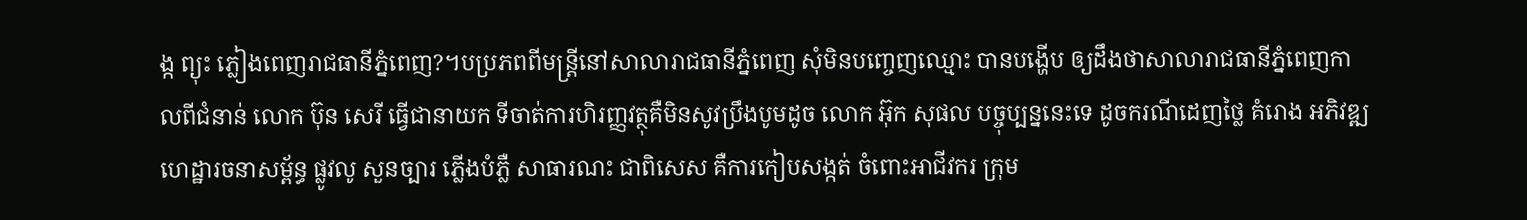ង្ក ព្យុះ ភ្លៀងពេញរាជធានីភ្នំពេញ?។បប្រភពពីមន្រ្តីនៅសាលារាជធានីភ្នំពេញ សុំមិនបញ្ចេញឈ្មោះ បានបង្ហើប ឲ្យដឹងថាសាលារាជធានីភ្នំពេញកាលពីជំនាន់ លោក ប៊ុន សេរី ធ្វើជានាយក ទីចាត់ការហិរញ្ញវត្ថុគឺមិនសូវប្រឹងបូមដូច លោក អ៊ុក សុផល បច្ចុប្បន្ននេះទេ ដូចករណីដេញថ្លៃ គំរោង អភិវឌ្ឍហេដ្ឋារចនាសម្ព័ន្ធ ផ្លូវលូ សួនច្បារ ភ្លើងបំភ្លឺ សាធារណះ ជាពិសេស គឺការកៀបសង្កត់ ចំពោះអាជីវករ ក្រុម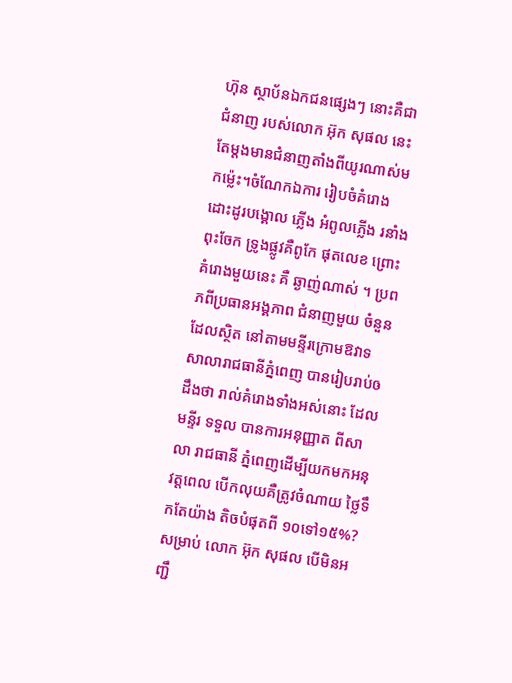ហ៊ុន ស្ថាប័នឯកជនផ្សេងៗ នោះគឺជា ជំនាញ របស់លោក អ៊ុក សុផល នេះតែម្ដងមានជំនាញតាំងពីយូរណាស់មកម្ល៉េះ។ចំណែកឯការ រៀបចំគំរោង ដោះដូរបង្គោល ភ្លើង អំពូលភ្លើង រនាំងពុះចែក ទ្រូងផ្លូវគឺពូកែ ផុតលេខ ព្រោះគំរោងមួយនេះ គឺ ឆ្ងាញ់ណាស់ ។ ប្រពភពីប្រធានអង្គភាព ជំនាញមួយ ចំនួនដែលស្ថិត នៅតាមមន្ទីរក្រោមឱវាទ សាលារាជធានីភ្នំពេញ បានរៀបរាប់ឲដឹងថា រាល់គំរោងទាំងអស់នោះ ដែល មន្ទីរ ទទួល បានការអនុញ្ញាត ពីសាលា រាជធានី ភ្នំពេញដើម្បីយកមកអនុវត្តពេល បើកលុយគឺត្រូវចំណាយ ថ្លៃទឹកតែយ៉ាង តិចបំផុតពី ១០ទៅ១៥%? សម្រាប់ លោក អ៊ុក សុផល បើមិនអញ្ជឹ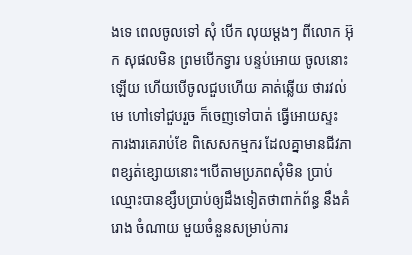ងទេ ពេលចូលទៅ សុំ បើក លុយម្ដងៗ ពីលោក អ៊ុក សុផលមិន ព្រមបើកទ្វារ បន្ទប់អោយ ចូលនោះឡើយ ហើយបើចូលជួបហើយ គាត់ឆ្លើយ ថារវល់មេ ហៅទៅជួបរួច ក៏ចេញទៅបាត់ ធ្វើអោយស្ទះ ការងារគេរាប់ខែ ពិសេសកម្មករ ដែលគ្នាមានជីវភាពខ្សត់ខ្សោយនោះ។បើតាមប្រភពសុំមិន ប្រាប់ឈ្មោះបានខ្សឹបប្រាប់ឲ្យដឹងទៀតថាពាក់ព័ន្ធ នឹងគំរោង ចំណាយ មួយចំនួនសម្រាប់ការ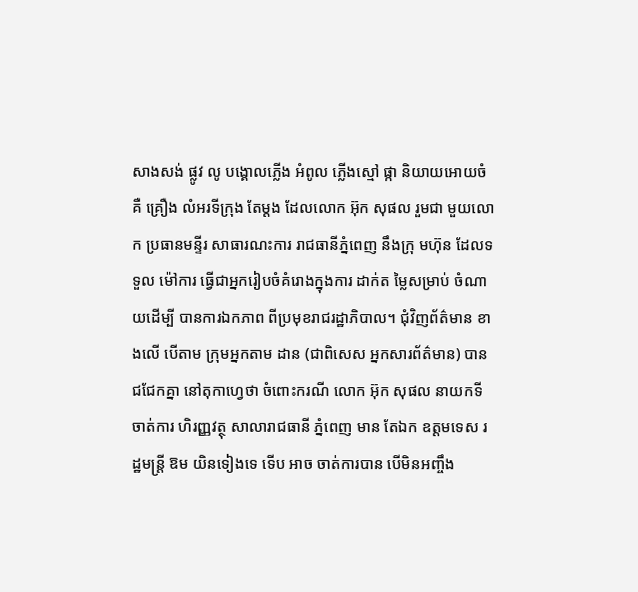សាងសង់ ផ្លូវ លូ បង្គោលភ្លើង អំពូល ភ្លើងស្មៅ ផ្កា និយាយអោយចំគឺ គ្រឿង លំអរទីក្រុង តែម្ដង ដែលលោក អ៊ុក សុផល រួមជា មួយលោក ប្រធានមន្ទីរ សាធារណះការ រាជធានីភ្នំពេញ នឹងក្រុ មហ៊ុន ដែលទទួល ម៉ៅការ ធ្វើជាអ្នករៀបចំគំរោងក្នុងការ ដាក់ត ម្លៃសម្រាប់ ចំណាយដើម្បី បានការឯកភាព ពីប្រមុខរាជរដ្ឋាភិបាល។ ជុំវិញព័ត៌មាន ខាងលើ បើតាម ក្រុមអ្នកតាម ដាន (ជាពិសេស អ្នកសារព័ត៌មាន) បានជជែកគ្នា នៅតុកាហ្វេថា ចំពោះករណី លោក អ៊ុក សុផល នាយកទីចាត់ការ ហិរញ្ញវត្ថុ សាលារាជធានី ភ្នំពេញ មាន តែឯក ឧត្តមទេស រដ្ឋមន្រ្តី ឱម យិនទៀងទេ ទើប អាច ចាត់ការបាន បើមិនអញ្ចឹង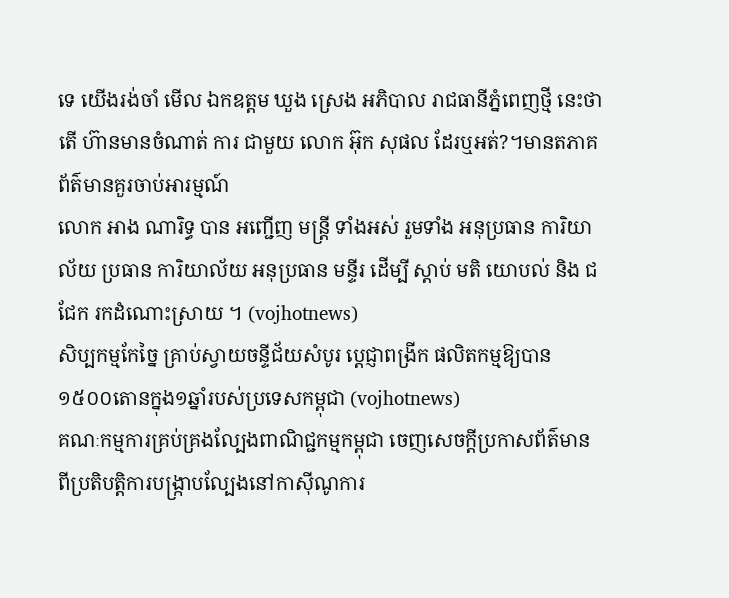ទេ យើងរង់ចាំ មើល ឯកឧត្តម ឃួង ស្រេង អភិបាល រាជធានីភ្នំពេញថ្មី នេះថាតើ ហ៊ានមានចំណាត់ ការ ជាមួយ លោក អ៊ុក សុផល ដែរឬអត់?។មានតភាគ
ព័ត៌មានគួរចាប់អារម្មណ៍
លោក អាង ណារិទ្ធ បាន អញ្ជើញ មន្ត្រី ទាំងអស់ រួមទាំង អនុប្រធាន ការិយាល័យ ប្រធាន ការិយាល័យ អនុប្រធាន មន្ទីរ ដេីម្បី ស្ដាប់ មតិ យោបល់ និង ជជែក រកដំណោះស្រាយ ។ (vojhotnews)
សិប្បកម្មកែច្នៃ គ្រាប់ស្វាយចន្ទីជ័យសំបូរ ប្ដេជ្ញាពង្រីក ផលិតកម្មឱ្យបាន១៥០០តោនក្នុង១ឆ្នាំរបស់ប្រទេសកម្ពុជា (vojhotnews)
គណៈកម្មការគ្រប់គ្រងល្បែងពាណិជ្ជកម្មកម្ពុជា ចេញសេចក្តីប្រកាសព័ត៌មាន ពីប្រតិបត្តិការបង្ក្រាបល្បែងនៅកាស៊ីណូការ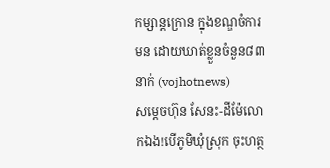កម្សាន្តក្រោន ក្នុងខណ្ឌចំការមន ដោយឃាត់ខ្លួនចំនួន៨៣នាក់ (vojhotnews)
សម្តេចហ៊ុន សែនះ-ដីម៉ែលោកឯង!បើភូមិឃុំស្រុក ចុះហត្ថ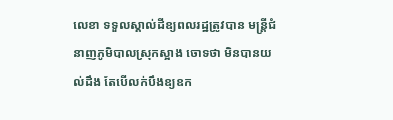លេខា ទទួលស្គាល់ដីឧ្យពលរដ្ឋត្រូវបាន មន្រ្តីជំនាញភូមិបាលស្រុកស្អាង ចោទថា មិនបានយល់ដឹង តែបើលក់បឹងឧ្យឧក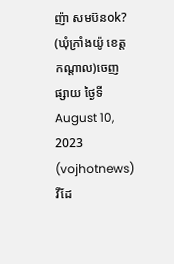ញ៉ា សមប៊នok? (ឃុំក្រាំងយ៉ូ ខេត្តកណ្តាល)ចេញផ្សាយ ថ្ងៃទី August 10, 2023 (vojhotnews)
វីដែ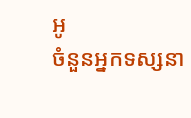អូ
ចំនួនអ្នកទស្សនា